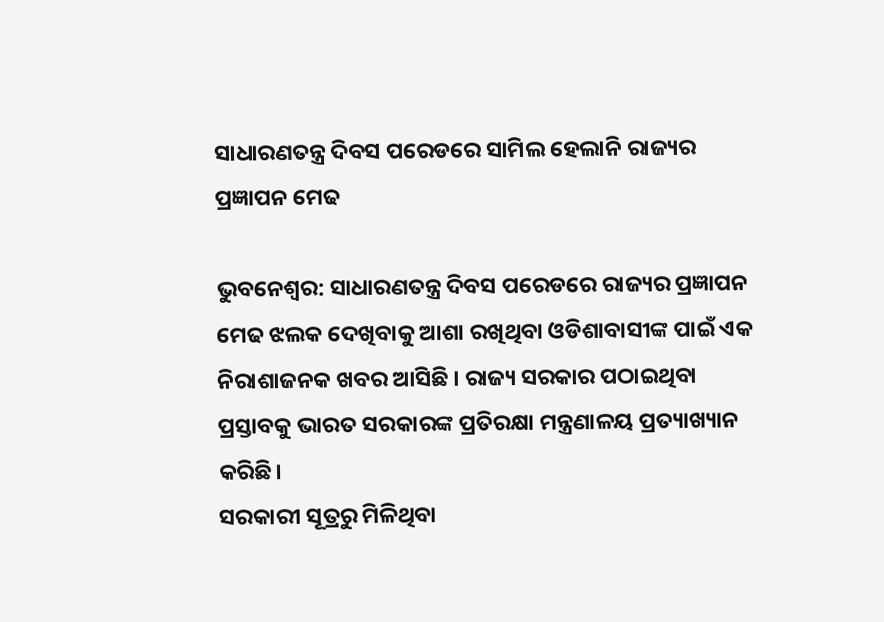ସାଧାରଣତନ୍ତ୍ର ଦିବସ ପରେଡରେ ସାମିଲ ହେଲାନି ରାଜ୍ୟର ପ୍ରଜ୍ଞାପନ ମେଢ

ଭୁବନେଶ୍ୱର: ସାଧାରଣତନ୍ତ୍ର ଦିବସ ପରେଡରେ ରାଜ୍ୟର ପ୍ରଜ୍ଞାପନ ମେଢ ଝଲକ ଦେଖିବାକୁ ଆଶା ରଖିଥିବା ଓଡିଶାବାସୀଙ୍କ ପାଇଁ ଏକ ନିରାଶାଜନକ ଖବର ଆସିଛି । ରାଜ୍ୟ ସରକାର ପଠାଇଥିବା ପ୍ରସ୍ତାବକୁ ଭାରତ ସରକାରଙ୍କ ପ୍ରତିରକ୍ଷା ମନ୍ତ୍ରଣାଳୟ ପ୍ରତ୍ୟାଖ୍ୟାନ କରିଛି।
ସରକାରୀ ସୂତ୍ରରୁ ମିଳିଥିବା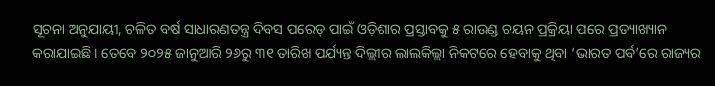ସୂଚନା ଅନୁଯାୟୀ, ଚଳିତ ବର୍ଷ ସାଧାରଣତନ୍ତ୍ର ଦିବସ ପରେଡ୍ ପାଇଁ ଓଡ଼ିଶାର ପ୍ରସ୍ତାବକୁ ୫ ରାଉଣ୍ଡ ଚୟନ ପ୍ରକ୍ରିୟା ପରେ ପ୍ରତ୍ୟାଖ୍ୟାନ କରାଯାଇଛି। ତେବେ ୨୦୨୫ ଜାନୁଆରି ୨୬ରୁ ୩୧ ତାରିଖ ପର୍ଯ୍ୟନ୍ତ ଦିଲ୍ଲୀର ଲାଲକିଲ୍ଲା ନିକଟରେ ହେବାକୁ ଥିବା ‘ଭାରତ ପର୍ବ’ରେ ରାଜ୍ୟର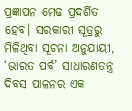ପ୍ରଜ୍ଞାପନ ମେଢ ପ୍ରଦର୍ଶିତ ହେବ। ସରକାରୀ ସୂତ୍ରରୁ ମିଳିଥିବା ସୂଚନା ଅନୁଯାୟୀ, ‘ଭାରତ ପର୍ବ’ ସାଧାରଣତନ୍ତ୍ର ଦିବସ ପାଳନର ଏକ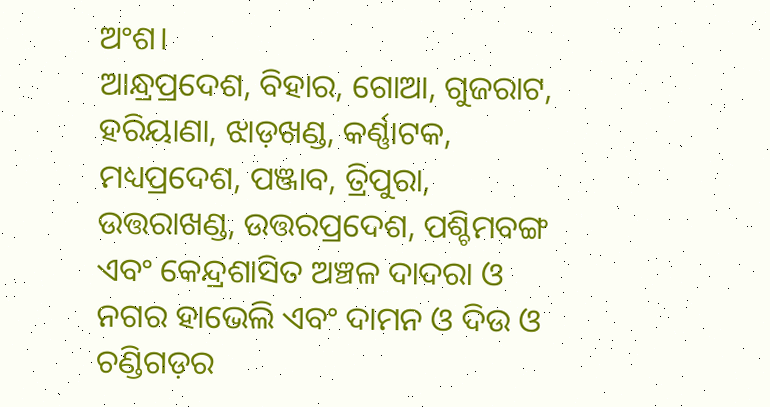ଅଂଶ।
ଆନ୍ଧ୍ରପ୍ରଦେଶ, ବିହାର, ଗୋଆ, ଗୁଜରାଟ, ହରିୟାଣା, ଝାଡ଼ଖଣ୍ଡ, କର୍ଣ୍ଣାଟକ, ମଧ୍ୟପ୍ରଦେଶ, ପଞ୍ଜାବ, ତ୍ରିପୁରା, ଉତ୍ତରାଖଣ୍ଡ, ଉତ୍ତରପ୍ରଦେଶ, ପଶ୍ଚିମବଙ୍ଗ ଏବଂ କେନ୍ଦ୍ରଶାସିତ ଅଞ୍ଚଳ ଦାଦରା ଓ ନଗର ହାଭେଲି ଏବଂ ଦାମନ ଓ ଦିଉ ଓ ଚଣ୍ଡିଗଡ଼ର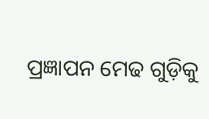ପ୍ରଜ୍ଞାପନ ମେଢ ଗୁଡ଼ିକୁ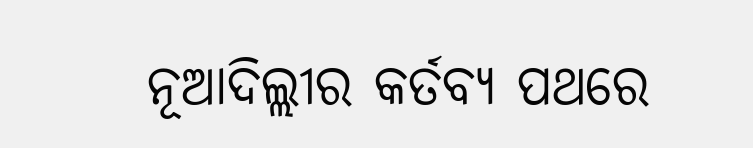ନୂଆଦିଲ୍ଲୀର କର୍ତବ୍ୟ ପଥରେ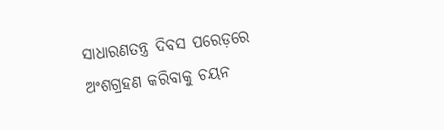ସାଧାରଣତନ୍ତ୍ର ଦିବସ ପରେଡ଼ରେ ଅଂଶଗ୍ରହଣ କରିବାକୁ ଚୟନ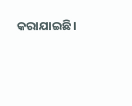କରାଯାଇଛି।